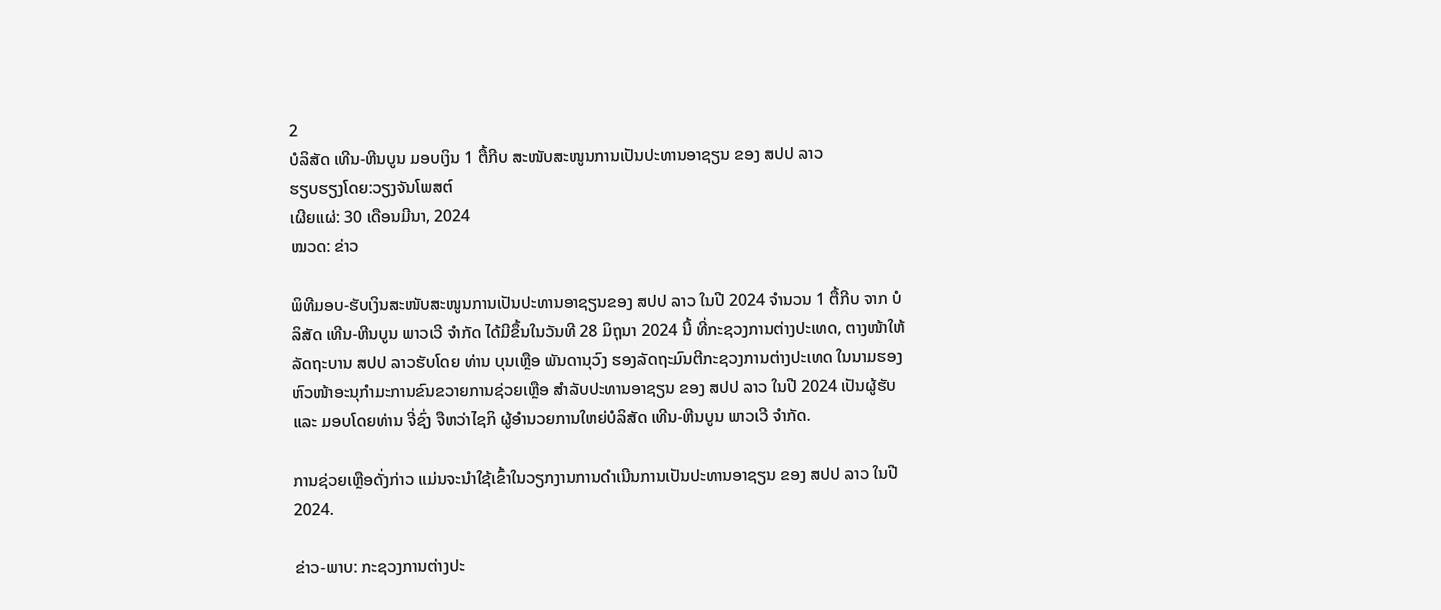2
ບໍລິສັດ ເທີນ-ຫີນບູນ ມອບເງິນ 1 ຕື້ກີບ ສະໜັບສະໜູນການເປັນປະທານອາຊຽນ ຂອງ ສປປ ລາວ
ຮຽບຮຽງໂດຍ:ວຽງຈັນໂພສຕ໌
ເຜີຍແຜ່: 30 ເດືອນມີນາ, 2024
ໝວດ: ຂ່າວ

ພິທີມອບ-ຮັບເງິນສະໜັບສະໜູນການເປັນປະທານອາຊຽນຂອງ ສປປ ລາວ ໃນປີ 2024 ຈໍານວນ 1 ຕື້ກີບ ຈາກ ບໍລິສັດ ເທີນ-ຫີນບູນ ພາວເວີ ຈໍາກັດ ໄດ້ມີຂຶ້ນໃນວັນທີ 28 ມິຖຸນາ 2024 ນີ້ ທີ່ກະຊວງການຕ່າງປະເທດ, ຕາງໜ້າໃຫ້ລັດຖະບານ ສປປ ລາວຮັບໂດຍ ທ່ານ ບຸນເຫຼືອ ພັນດານຸວົງ ຮອງລັດຖະມົນຕີກະຊວງການຕ່າງປະເທດ ໃນນາມຮອງຫົວໜ້າອະນຸກໍາມະການຂົນຂວາຍການຊ່ວຍເຫຼືອ ສໍາລັບປະທານອາຊຽນ ຂອງ ສປປ ລາວ ໃນປີ 2024 ເປັນຜູ້ຮັບ ແລະ ມອບໂດຍທ່ານ ຈີ່ຊົ່ງ ຈືຫວ່າໄຊກິ ຜູ້ອໍານວຍການໃຫຍ່ບໍລິສັດ ເທີນ-ຫີນບູນ ພາວເວີ ຈໍາກັດ.

ການຊ່ວຍເຫຼືອດັ່ງກ່າວ ແມ່ນຈະນໍາໃຊ້ເຂົ້າໃນວຽກງານການດໍາເນີນການເປັນປະທານອາຊຽນ ຂອງ ສປປ ລາວ ໃນປີ 2024.

ຂ່າວ-ພາບ: ກະຊວງການຕ່າງປະ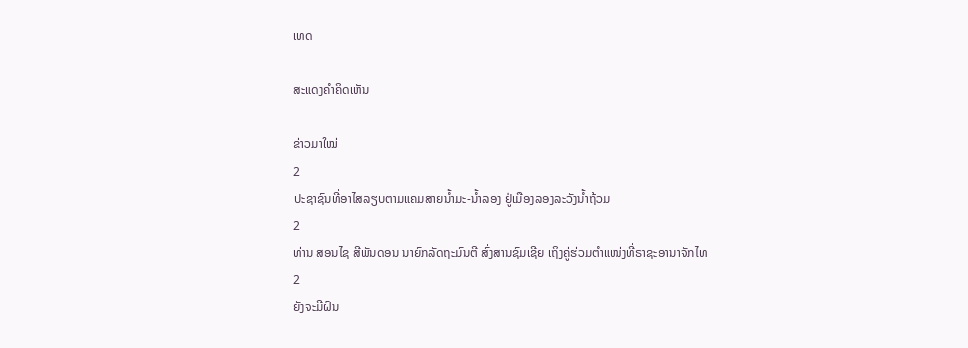ເທດ

ສະແດງຄຳຄິດເຫັນ

ຂ່າວມາໃໝ່
2
ປະຊາຊົນທີ່ອາໄສລຽບຕາມແຄມສາຍນໍ້າມະ-ນໍ້າລອງ ຢູ່ເມືອງລອງລະວັງນໍ້າຖ້ວມ
2
ທ່ານ ສອນໄຊ ສີພັນດອນ ນາຍົກລັດຖະມົນຕີ ສົ່ງສານຊົມເຊີຍ ເຖິງຄູ່ຮ່ວມຕຳແໜ່ງທີ່ຣາຊະອານາຈັກໄທ
2
ຍັງຈະມີຝົນ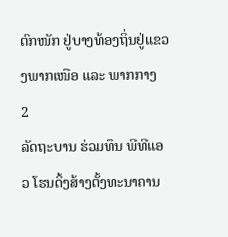ຕົກໜັກ ຢູ່ບາງທ້ອງຖິ່ນຢູ່ແຂວງພາກເໜືອ ແລະ ພາກກາງ
2
ລັດຖະບານ ຮ່ວມທຶນ ພີທີແອວ ໂຮນດິ້ງສ້າງຕັ້ງທະນາຄານ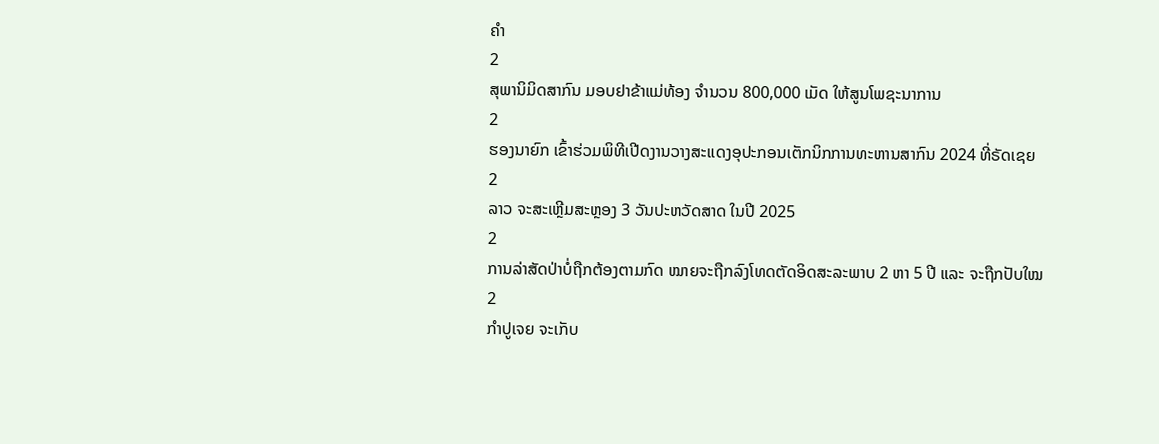ຄຳ
2
ສຸພານິມິດສາກົນ ມອບຢາຂ້າແມ່ທ້ອງ ຈຳນວນ 800,000 ເມັດ ໃຫ້ສູນໂພຊະນາການ
2
ຮອງນາຍົກ ເຂົ້າຮ່ວມພິທີເປີດງານວາງສະແດງອຸປະກອນເຕັກນິກການທະຫານສາກົນ 2024 ທີ່ຣັດເຊຍ
2
ລາວ ຈະສະເຫຼີມສະຫຼອງ 3 ວັນປະຫວັດສາດ ໃນປີ 2025
2
ການລ່າສັດປ່າບໍ່ຖືກຕ້ອງຕາມກົດ ໝາຍຈະຖືກລົງໂທດຕັດອິດສະລະພາບ 2 ຫາ 5 ປີ ແລະ ຈະຖືກປັບໃໝ
2
ກຳປູເຈຍ ຈະເກັບ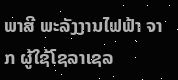ພາສີ ພະລັງງານໄຟຟ້າ ຈາກ ຜູ້ໃຊ້ໂຊລາເຊລ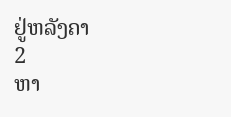ຢູ່ຫລັງຄາ
2
ຫາ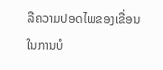ລືຄວາມປອດໄພຂອງເຂື່ອນ ໃນການບໍ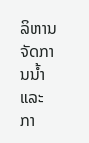ລິຫານຈັດການນໍ້າ ແລະ ກາ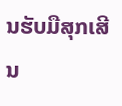ນຮັບມືສຸກເສີນ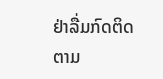ຢ່າລື່ມກົດຕິດຕາມ